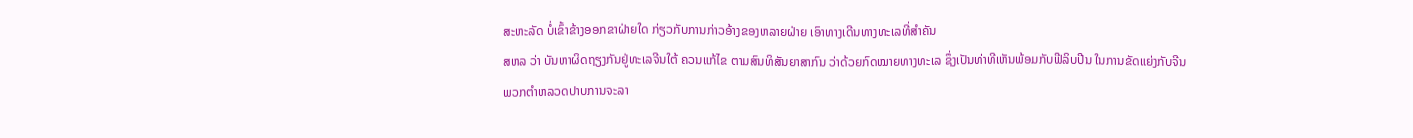ສະຫະລັດ ບໍ່ເຂົ້າຂ້າງອອກຂາຝ່າຍໃດ ກ່ຽວກັບການກ່າວອ້າງຂອງຫລາຍຝ່າຍ ເອົາທາງເດີນທາງທະເລທີ່ສໍາຄັນ
ສຫລ ວ່າ ບັນຫາຜິດຖຽງກັນຢູ່ທະເລຈີນໃຕ້ ຄວນແກ້ໄຂ ຕາມສົນທິສັນຍາສາກົນ ວ່າດ້ວຍກົດໝາຍທາງທະເລ ຊຶ່ງເປັນທ່າທີເຫັນພ້ອມກັບຟີລິບປີນ ໃນການຂັດແຍ່ງກັບຈີນ
ພວກຕໍາຫລວດປາບການຈະລາ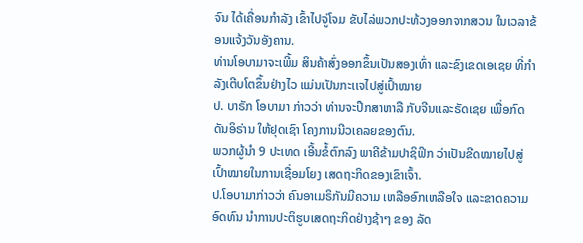ຈົນ ໄດ້ເຄື່ອນກໍາລັງ ເຂົ້າໄປຈູ່ໂຈມ ຂັບໄລ່ພວກປະທ້ວງອອກຈາກສວນ ໃນເວລາຂ້ອນແຈ້ງວັນອັງຄານ.
ທ່ານໂອບາມາຈະເພີ້ມ ສິນຄ້າສົ່ງອອກຂຶ້ນເປັນສອງເທົ່າ ແລະຂົງເຂດເອເຊຍ ທີ່ກໍາລັງເຕີບໂຕຂຶ້ນຢ່າງໄວ ແມ່ນເປັນກະເເຈໄປສູ່ເປົ້າໝາຍ
ປ. ບາຣັກ ໂອບາມາ ກ່າວວ່າ ທ່ານຈະປຶກສາຫາລື ກັບຈີນແລະຣັດເຊຍ ເພື່ອກົດດັນອິຣ່ານ ໃຫ້ຢຸດເຊົາ ໂຄງການນີວເຄລຍຂອງຕົນ.
ພວກຜູ້ນໍາ 9 ປະເທດ ເອີ້ນຂໍ້ຕົກລົງ ພາຄີຂ້າມປາຊິຟິກ ວ່າເປັນຂີດໝາຍໄປສູ່ ເປົ້າໝາຍໃນການເຊື່ອມໂຍງ ເສດຖະກິດຂອງເຂົາເຈົ້າ.
ປ.ໂອບາມາກ່າວວ່າ ຄົນອາເມຣິກັນມີຄວາມ ເຫລືອອົກເຫລືອໃຈ ແລະຂາດຄວາມອົດທົນ ນໍາການປະຕິຮູບເສດຖະກິດຢ່າງຊ້າໆ ຂອງ ລັດ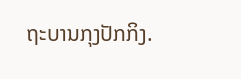ຖະບານກຸງປັກກິງ.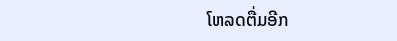ໂຫລດຕື່ມອີກ